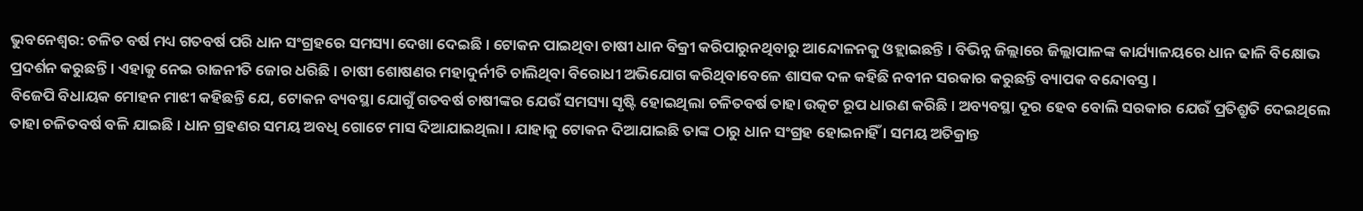ଭୁବନେଶ୍ବର: ଚଳିତ ବର୍ଷ ମଧ୍ୟ ଗତବର୍ଷ ପରି ଧାନ ସଂଗ୍ରହରେ ସମସ୍ୟା ଦେଖା ଦେଇଛି । ଟୋକନ ପାଇଥିବା ଚାଷୀ ଧାନ ବିକ୍ରୀ କରିପାରୁନଥିବାରୁ ଆନ୍ଦୋଳନକୁ ଓହ୍ଲାଇଛନ୍ତି । ବିଭିନ୍ନ ଜିଲ୍ଲାରେ ଜିଲ୍ଲାପାଳଙ୍କ କାର୍ଯ୍ୟାଳୟରେ ଧାନ ଢାଳି ବିକ୍ଷୋଭ ପ୍ରଦର୍ଶନ କରୁଛନ୍ତି । ଏହାକୁ ନେଇ ରାଜନୀତି ଜୋର ଧରିଛି । ଚାଷୀ ଶୋଷଣର ମହାଦୁର୍ନୀତି ଚାଲିଥିବା ବିରୋଧୀ ଅଭିଯୋଗ କରିଥିବାବେଳେ ଶାସକ ଦଳ କହିଛି ନବୀନ ସରକାର କରୁଛନ୍ତି ବ୍ୟାପକ ବନ୍ଦୋବସ୍ତ ।
ବିଜେପି ବିଧାୟକ ମୋହନ ମାଝୀ କହିଛନ୍ତି ଯେ, ଟୋକନ ବ୍ୟବସ୍ଥା ଯୋଗୁଁ ଗତବର୍ଷ ଚାଷୀଙ୍କର ଯେଉଁ ସମସ୍ୟା ସୃଷ୍ଟି ହୋଇଥିଲା ଚଳିତବର୍ଷ ତାହା ଉତ୍କଟ ରୂପ ଧାରଣ କରିଛି । ଅବ୍ୟବସ୍ଥା ଦୂର ହେବ ବୋଲି ସରକାର ଯେଉଁ ପ୍ରତିଶ୍ରୁତି ଦେଇଥିଲେ ତାହା ଚଳିତବର୍ଷ ବଳି ଯାଇଛି । ଧାନ ଗ୍ରହଣର ସମୟ ଅବଧି ଗୋଟେ ମାସ ଦିଆଯାଇଥିଲା । ଯାହାକୁ ଟୋକନ ଦିଆଯାଇଛି ତାଙ୍କ ଠାରୁ ଧାନ ସଂଗ୍ରହ ହୋଇନାହିଁ । ସମୟ ଅତିକ୍ରାନ୍ତ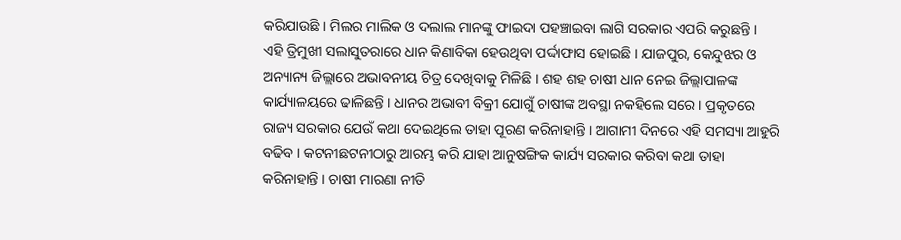କରିଯାଉଛି । ମିଲର ମାଲିକ ଓ ଦଲାଲ ମାନଙ୍କୁ ଫାଇଦା ପହଞ୍ଚାଇବା ଲାଗି ସରକାର ଏପରି କରୁଛନ୍ତି ।
ଏହି ତ୍ରିମୁଖୀ ସଲାସୁତରାରେ ଧାନ କିଣାବିକା ହେଉଥିବା ପର୍ଦ୍ଦାଫାସ ହୋଇଛି । ଯାଜପୁର, କେନ୍ଦୁଝର ଓ ଅନ୍ୟାନ୍ୟ ଜିଲ୍ଲାରେ ଅଭାବନୀୟ ଚିତ୍ର ଦେଖିବାକୁ ମିଳିଛି । ଶହ ଶହ ଚାଷୀ ଧାନ ନେଇ ଜିଲ୍ଲାପାଳଙ୍କ କାର୍ଯ୍ୟାଳୟରେ ଢାଳିଛନ୍ତି । ଧାନର ଅଭାବୀ ବିକ୍ରୀ ଯୋଗୁଁ ଚାଷୀଙ୍କ ଅବସ୍ଥା ନକହିଲେ ସରେ । ପ୍ରକୃତରେ ରାଜ୍ୟ ସରକାର ଯେଉଁ କଥା ଦେଇଥିଲେ ତାହା ପୂରଣ କରିନାହାନ୍ତି । ଆଗାମୀ ଦିନରେ ଏହି ସମସ୍ୟା ଆହୁରି ବଢିବ । କଟନୀଛଟନୀଠାରୁ ଆରମ୍ଭ କରି ଯାହା ଆନୁଷଙ୍ଗିକ କାର୍ଯ୍ୟ ସରକାର କରିବା କଥା ତାହା କରିନାହାନ୍ତି । ଚାଷୀ ମାରଣା ନୀତି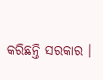କରିଛନ୍ତି ସରକାର ।